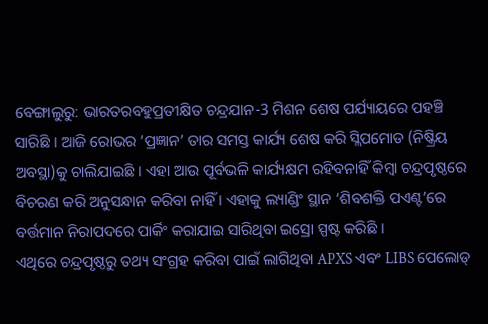ବେଙ୍ଗାଲୁରୁ: ଭାରତରବହୁପ୍ରତୀକ୍ଷିତ ଚନ୍ଦ୍ରଯାନ-3 ମିଶନ ଶେଷ ପର୍ଯ୍ୟାୟରେ ପହଞ୍ଚି ସାରିଛି । ଆଜି ରୋଭର ’ପ୍ରଜ୍ଞାନ’ ତାର ସମସ୍ତ କାର୍ଯ୍ୟ ଶେଷ କରି ସ୍ଲିପମୋଡ (ନିଷ୍କ୍ରିୟ ଅବସ୍ଥା)କୁ ଚାଲିଯାଇଛି । ଏହା ଆଉ ପୂର୍ବଭଳି କାର୍ଯ୍ୟକ୍ଷମ ରହିବନାହିଁ କିମ୍ବା ଚନ୍ଦ୍ରପୃଷ୍ଠରେ ବିଚରଣ କରି ଅନୁସନ୍ଧାନ କରିବା ନାହିଁ । ଏହାକୁ ଲ୍ୟାଣ୍ଡିଂ ସ୍ଥାନ ‘ଶିବଶକ୍ତି ପଏଣ୍ଟ’ରେ ବର୍ତ୍ତମାନ ନିରାପଦରେ ପାର୍କିଂ କରାଯାଇ ସାରିଥିବା ଇସ୍ରୋ ସ୍ପଷ୍ଟ କରିଛି ।
ଏଥିରେ ଚନ୍ଦ୍ରପୃଷ୍ଠରୁ ତଥ୍ୟ ସଂଗ୍ରହ କରିବା ପାଇଁ ଲାଗିଥିବା APXS ଏବଂ LIBS ପେଲୋଡ୍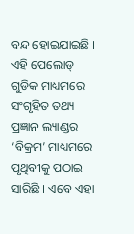ବନ୍ଦ ହୋଇଯାଇଛି । ଏହି ପେଲୋଡ୍ ଗୁଡିକ ମାଧ୍ୟମରେ ସଂଗୃହିତ ତଥ୍ୟ ପ୍ରଜ୍ଞାନ ଲ୍ୟାଣ୍ଡର ‘ବିକ୍ରମ’ ମାଧ୍ୟମରେ ପୃଥିବୀକୁ ପଠାଇ ସାରିଛି । ଏବେ ଏହା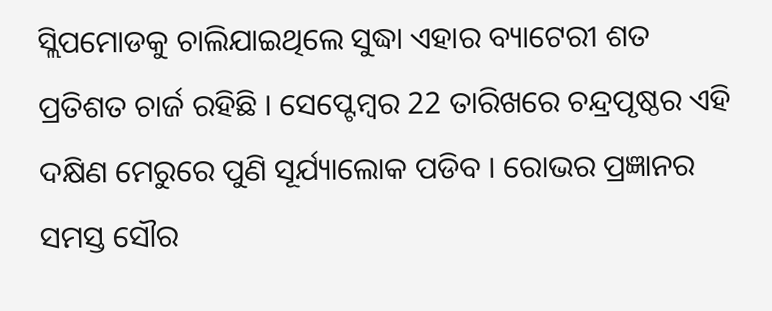ସ୍ଲିପମୋଡକୁ ଚାଲିଯାଇଥିଲେ ସୁଦ୍ଧା ଏହାର ବ୍ୟାଟେରୀ ଶତ ପ୍ରତିଶତ ଚାର୍ଜ ରହିଛି । ସେପ୍ଟେମ୍ବର 22 ତାରିଖରେ ଚନ୍ଦ୍ରପୃଷ୍ଠର ଏହି ଦକ୍ଷିଣ ମେରୁରେ ପୁଣି ସୂର୍ଯ୍ୟାଲୋକ ପଡିବ । ରୋଭର ପ୍ରଜ୍ଞାନର ସମସ୍ତ ସୌର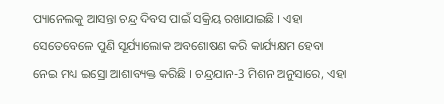ପ୍ୟାନେଲକୁ ଆସନ୍ତା ଚନ୍ଦ୍ର ଦିବସ ପାଇଁ ସକ୍ରିୟ ରଖାଯାଇଛି । ଏହା ସେତେବେଳେ ପୁଣି ସୂର୍ଯ୍ୟାଲୋକ ଅବଶୋଷଣ କରି କାର୍ଯ୍ୟକ୍ଷମ ହେବା ନେଇ ମଧ୍ୟ ଇସ୍ରୋ ଆଶାବ୍ୟକ୍ତ କରିଛି । ଚନ୍ଦ୍ରଯାନ-3 ମିଶନ ଅନୁସାରେ, ଏହା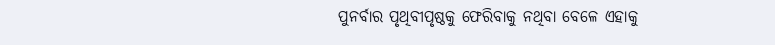ପୁନର୍ବାର ପୃଥିବୀପୃଷ୍ଠକୁ ଫେରିବାକୁ ନଥିବା ବେଳେ ଏହାକୁ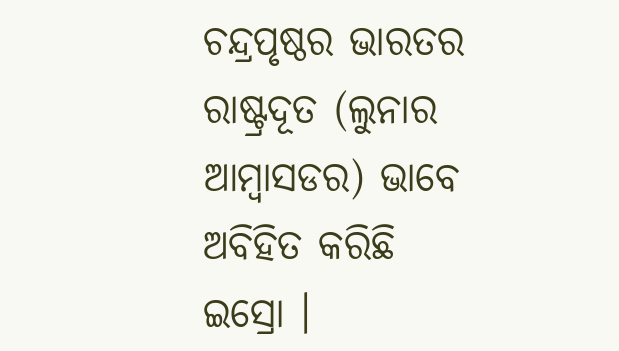ଚନ୍ଦ୍ରପୃଷ୍ଠର ଭାରତର ରାଷ୍ଟ୍ରଦୂତ (ଲୁନାର ଆମ୍ବାସଡର) ଭାବେ ଅବିହିତ କରିଛି ଇସ୍ରୋ ।